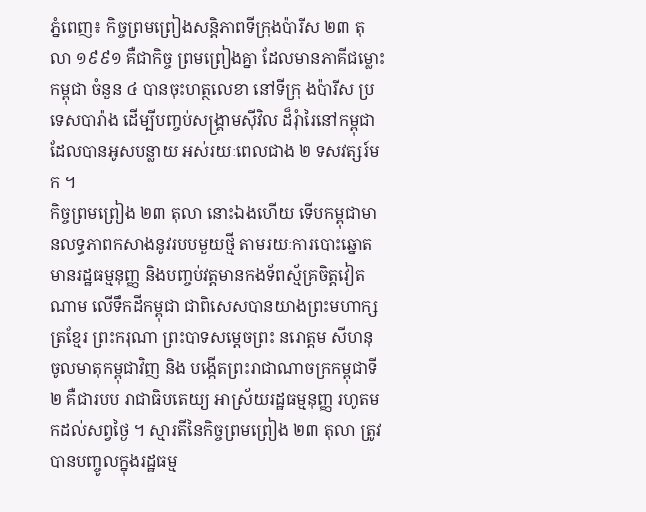ភ្នំពេញ៖ កិច្ចព្រមព្រៀងសន្តិភាពទីក្រុងប៉ារីស ២៣ តុលា ១៩៩១ គឺជាកិច្ច ព្រមព្រៀងគ្នា ដែលមានភាគីជម្លោះកម្ពុជា ចំនួន ៤ បានចុះហត្ថលេខា នៅទីក្រុ ងប៉ារីស ប្រទេសបារ៉ាង ដើម្បីបញ្ចប់សង្គ្រាមស៊ីវិល ដ៏រុំារៃនៅកម្ពុជា ដែលបានអូសបន្លាយ អស់រយៈពេលជាង ២ ទសវត្សរ៍មក ។
កិច្ចព្រមព្រៀង ២៣ តុលា នោះឯងហើយ ទើបកម្ពុជាមានលទ្ធភាពកសាងនូវរបបមួយថ្មី តាមរយៈការបោះឆ្នោត មានរដ្ឋធម្មនុញ្ញ និងបញ្ចប់វត្តមានកងទ័ពស្ម័គ្រចិត្តវៀតណាម លើទឹកដីកម្ពុជា ជាពិសេសបានយាងព្រះមហាក្សត្រខ្មែរ ព្រះករុណា ព្រះបាទសម្តេចព្រះ នរោត្តម សីហនុ ចូលមាតុកម្ពុជាវិញ និង បង្កើតព្រះរាជាណាចក្រកម្ពុជាទី២ គឺជារបប រាជាធិបតេយ្យ អាស្រ័យរដ្ឋធម្មនុញ្ញ រហូតមកដល់សព្វថ្ងៃ ។ ស្មារតីនៃកិច្ចព្រមព្រៀង ២៣ តុលា ត្រូវបានបញ្ចូលក្នុងរដ្ឋធម្ម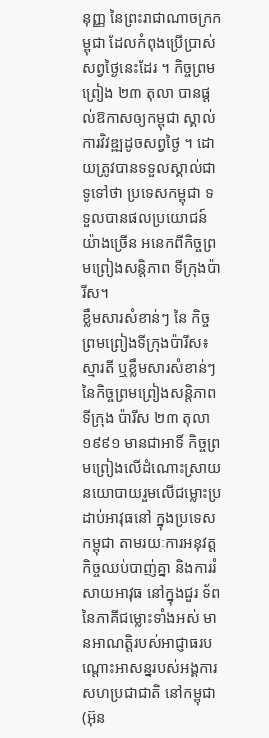នុញ្ញ នៃព្រះរាជាណាចក្រកម្ពុជា ដែលកំពុងប្រើប្រាស់ សព្វថ្ងៃនេះដែរ ។ កិច្ចព្រមព្រៀង ២៣ តុលា បានផ្តល់ឱកាសឲ្យកម្ពុជា ស្គាល់ការវិវឌ្ឍដូចសព្វថ្ងៃ ។ ដោយត្រូវបានទទួលស្គាល់ជាទូទៅថា ប្រទេសកម្ពុជា ទទួលបានផលប្រយោជន៍យ៉ាងច្រើន អនេកពីកិច្ចព្រមព្រៀងសន្តិភាព ទីក្រុងប៉ារីស។
ខ្លឹមសារសំខាន់ៗ នៃ កិច្ចព្រមព្រៀងទីក្រុងប៉ារីស៖
ស្មារតី ឬខ្លឹមសារសំខាន់ៗ នៃកិច្ចព្រមព្រៀងសន្តិភាព ទីក្រុង ប៉ារីស ២៣ តុលា ១៩៩១ មានជាអាទិ៍ កិច្ចព្រមព្រៀងលើដំណោះស្រាយនយោបាយរួមលើជម្លោះប្រដាប់អាវុធនៅ ក្នុងប្រទេសកម្ពុជា តាមរយៈការអនុវត្តកិច្ចឈប់បាញ់គ្នា និងការរំសាយអាវុធ នៅក្នុងជួរ ទ័ពនៃភាគីជម្លោះទាំងអស់ មានអាណត្តិរបស់អាជ្ញាធរបណ្តោះអាសន្នរបស់អង្គការ សហប្រជាជាតិ នៅកម្ពុជា (អ៊ុន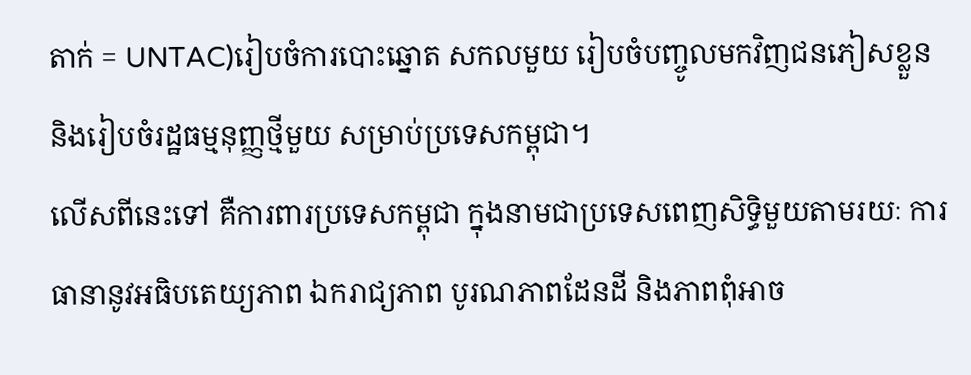តាក់ = UNTAC)រៀបចំការបោះឆ្នោត សកលមួយ រៀបចំបញ្ចូលមកវិញជនភៀសខ្លួន និងរៀបចំរដ្ឋធម្មនុញ្ញថ្មីមួយ សម្រាប់ប្រទេសកម្ពុជា។
លើសពីនេះទៅ គឺការពារប្រទេសកម្ពុជា ក្នុងនាមជាប្រទេសពេញសិទ្ធិមួយតាមរយៈ ការធានានូវអធិបតេយ្យភាព ឯករាជ្យភាព បូរណភាពដែនដី និងភាពពុំអាច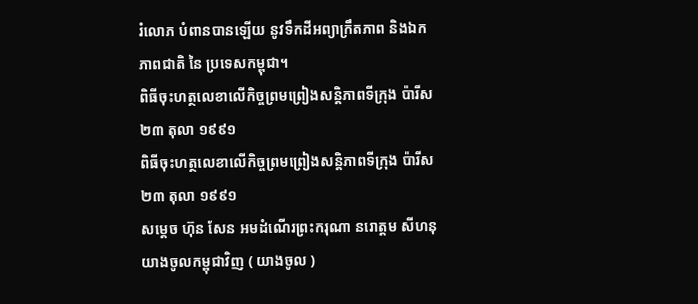រំលោភ បំពានបានឡើយ នូវទឹកដីអព្យាក្រឹតភាព និងឯកភាពជាតិ នៃ ប្រទេសកម្ពុជា។
ពិធីចុះហត្ថលេខាលើកិច្ចព្រមព្រៀងសន្តិភាពទីក្រុង ប៉ារីស ២៣ តុលា ១៩៩១
ពិធីចុះហត្ថលេខាលើកិច្ចព្រមព្រៀងសន្តិភាពទីក្រុង ប៉ារីស ២៣ តុលា ១៩៩១
សម្តេច ហ៊ុន សែន អមដំណើរព្រះករុណា នរោត្តម សីហនុ យាងចូលកម្ពុជាវិញ ( យាងចូល )